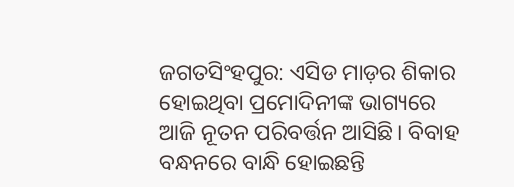ଜଗତସିଂହପୁର: ଏସିଡ ମାଡ଼ର ଶିକାର ହୋଇଥିବା ପ୍ରମୋଦିନୀଙ୍କ ଭାଗ୍ୟରେ ଆଜି ନୂତନ ପରିବର୍ତ୍ତନ ଆସିଛି। ବିବାହ ବନ୍ଧନରେ ବାନ୍ଧି ହୋଇଛନ୍ତି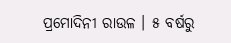ପ୍ରମୋଦିନୀ ରାଉଳ । ୫ ବର୍ଷରୁ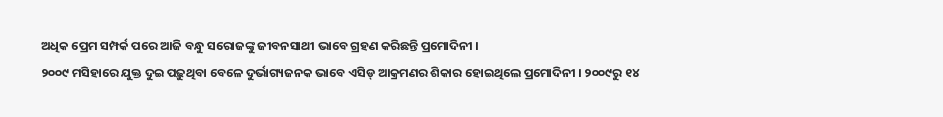ଅଧିକ ପ୍ରେମ ସମ୍ପର୍କ ପରେ ଆଜି ବନ୍ଧୁ ସରୋଜଙ୍କୁ ଜୀବନସାଥୀ ଭାବେ ଗ୍ରହଣ କରିଛନ୍ତି ପ୍ରମୋଦିନୀ ।
୨୦୦୯ ମସିହାରେ ଯୁକ୍ତ ଦୁଇ ପଢ଼ୁଥିବା ବେଳେ ଦୁର୍ଭାଗ୍ୟଜନକ ଭାବେ ଏସିଡ୍ ଆକ୍ରମଣର ଶିକାର ହୋଇଥିଲେ ପ୍ରମୋଦିନୀ । ୨୦୦୯ରୁ ୧୪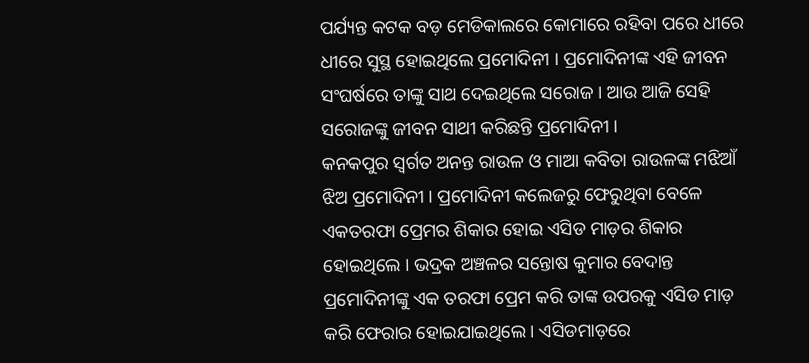ପର୍ଯ୍ୟନ୍ତ କଟକ ବଡ଼ ମେଡିକାଲରେ କୋମାରେ ରହିବା ପରେ ଧୀରେ ଧୀରେ ସୁସ୍ଥ ହୋଇଥିଲେ ପ୍ରମୋଦିନୀ । ପ୍ରମୋଦିନୀଙ୍କ ଏହି ଜୀବନ ସଂଘର୍ଷରେ ତାଙ୍କୁ ସାଥ ଦେଇଥିଲେ ସରୋଜ । ଆଉ ଆଜି ସେହି ସରୋଜଙ୍କୁ ଜୀବନ ସାଥୀ କରିଛନ୍ତି ପ୍ରମୋଦିନୀ ।
କନକପୁର ସ୍ଵର୍ଗତ ଅନନ୍ତ ରାଉଳ ଓ ମାଆ କବିତା ରାଉଳଙ୍କ ମଝିଆଁ ଝିଅ ପ୍ରମୋଦିନୀ । ପ୍ରମୋଦିନୀ କଲେଜରୁ ଫେରୁଥିବା ବେଳେ ଏକତରଫା ପ୍ରେମର ଶିକାର ହୋଇ ଏସିଡ ମାଡ଼ର ଶିକାର ହୋଇଥିଲେ । ଭଦ୍ରକ ଅଞ୍ଚଳର ସନ୍ତୋଷ କୁମାର ବେଦାନ୍ତ ପ୍ରମୋଦିନୀଙ୍କୁ ଏକ ତରଫା ପ୍ରେମ କରି ତାଙ୍କ ଉପରକୁ ଏସିଡ ମାଡ଼ କରି ଫେରାର ହୋଇଯାଇଥିଲେ । ଏସିଡମାଡ଼ରେ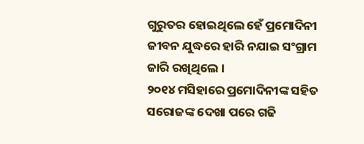ଗୁରୁତର ହୋଇଥିଲେ ହେଁ ପ୍ରମୋଦିନୀ ଜୀବନ ଯୁଦ୍ଧରେ ହାରି ନଯାଇ ସଂଗ୍ରାମ ଜାରି ରଖିଥିଲେ ।
୨୦୧୪ ମସିହାରେ ପ୍ରମୋଦିନୀଙ୍କ ସହିତ ସରୋଜଙ୍କ ଦେଖା ପରେ ଗଢି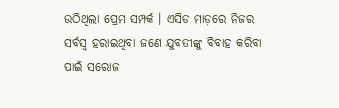ଉଠିଥିଲା ପ୍ରେମ ସମ୍ପର୍କ । ଏସିଡ ମାଡ଼ରେ ନିଜର ସର୍ବସ୍ଵ ହରାଇଥିବା ଜଣେ ଯୁବତୀଙ୍କୁ ବିବାହ କରିବା ପାଇଁ ସରୋଜ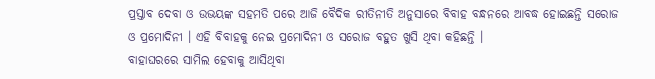ପ୍ରସ୍ତାବ ଦେବା ଓ ଉଭୟଙ୍କ ସହମତି ପରେ ଆଜି ବୈଦିକ ରୀତିନୀତି ଅନୁସାରେ ବିବାହ ବନ୍ଧନରେ ଆବଦ୍ଧ ହୋଇଛନ୍ତି ସରୋଜ ଓ ପ୍ରମୋଦିନୀ । ଏହି ବିବାହକୁ ନେଇ ପ୍ରମୋଦିନୀ ଓ ସରୋଜ ବହୁତ ଖୁସି ଥିବା କହିଛନ୍ତି ।
ବାହାଘରରେ ସାମିଲ ହେବାକୁ ଆସିଥିବା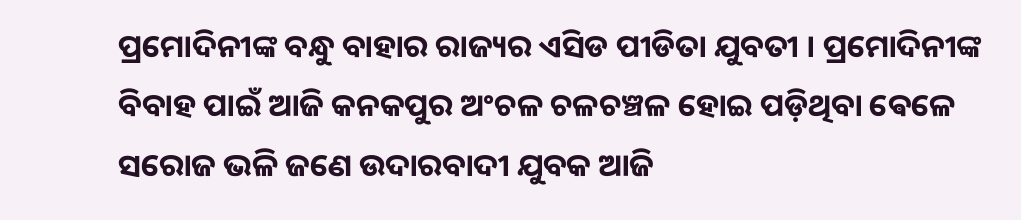ପ୍ରମୋଦିନୀଙ୍କ ବନ୍ଧୁ ବାହାର ରାଜ୍ୟର ଏସିଡ ପୀଡିତା ଯୁବତୀ । ପ୍ରମୋଦିନୀଙ୍କ ବିବାହ ପାଇଁ ଆଜି କନକପୁର ଅଂଚଳ ଚଳଚଞ୍ଚଳ ହୋଇ ପଡ଼ିଥିବା ଵେଳେ ସରୋଜ ଭଳି ଜଣେ ଉଦାରବାଦୀ ଯୁବକ ଆଜି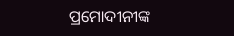ପ୍ରମୋଦୀନୀଙ୍କ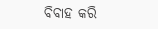ବିବାହ କରି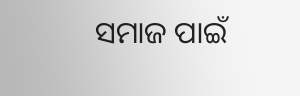ସମାଜ ପାଇଁ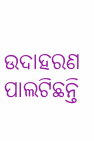ଉଦାହରଣ ପାଲଟିଛନ୍ତି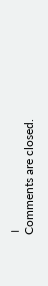।
Comments are closed.